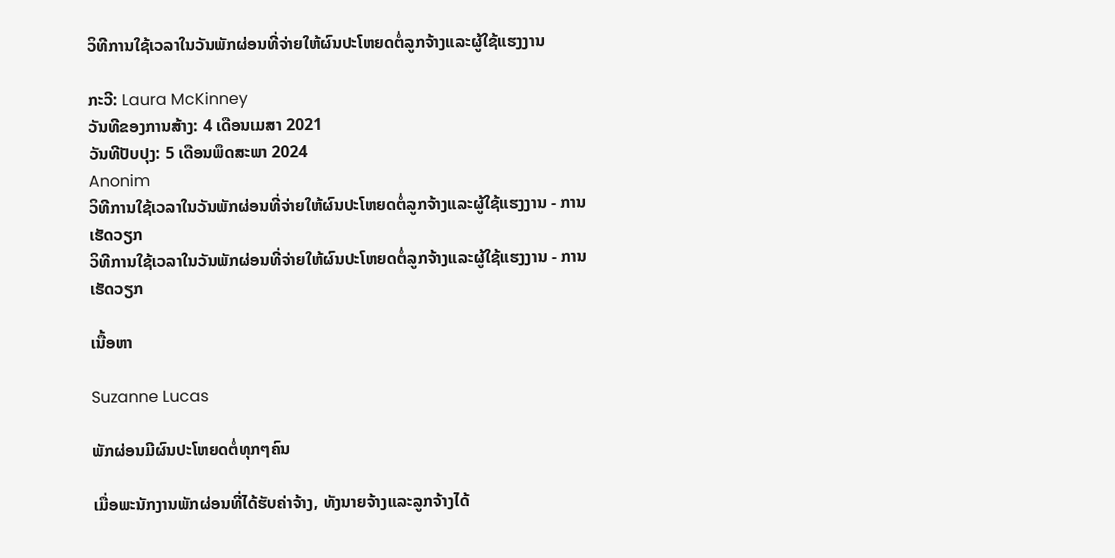ວິທີການໃຊ້ເວລາໃນວັນພັກຜ່ອນທີ່ຈ່າຍໃຫ້ຜົນປະໂຫຍດຕໍ່ລູກຈ້າງແລະຜູ້ໃຊ້ແຮງງານ

ກະວີ: Laura McKinney
ວັນທີຂອງການສ້າງ: 4 ເດືອນເມສາ 2021
ວັນທີປັບປຸງ: 5 ເດືອນພຶດສະພາ 2024
Anonim
ວິທີການໃຊ້ເວລາໃນວັນພັກຜ່ອນທີ່ຈ່າຍໃຫ້ຜົນປະໂຫຍດຕໍ່ລູກຈ້າງແລະຜູ້ໃຊ້ແຮງງານ - ການເຮັດວຽກ
ວິທີການໃຊ້ເວລາໃນວັນພັກຜ່ອນທີ່ຈ່າຍໃຫ້ຜົນປະໂຫຍດຕໍ່ລູກຈ້າງແລະຜູ້ໃຊ້ແຮງງານ - ການເຮັດວຽກ

ເນື້ອຫາ

Suzanne Lucas

ພັກຜ່ອນມີຜົນປະໂຫຍດຕໍ່ທຸກໆຄົນ

ເມື່ອພະນັກງານພັກຜ່ອນທີ່ໄດ້ຮັບຄ່າຈ້າງ, ທັງນາຍຈ້າງແລະລູກຈ້າງໄດ້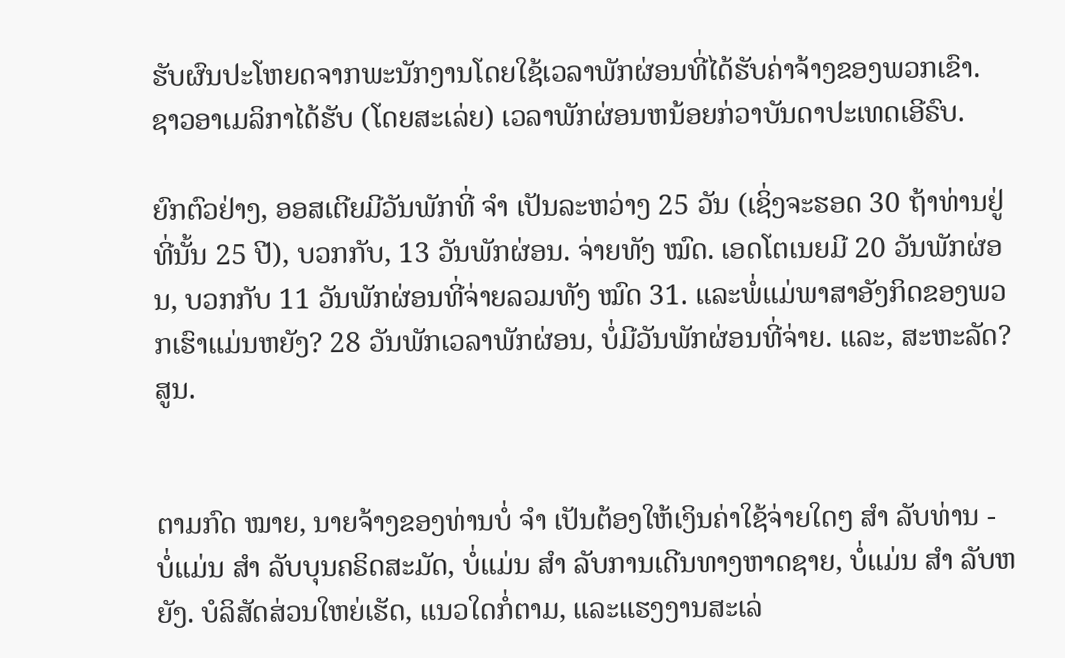ຮັບຜົນປະໂຫຍດຈາກພະນັກງານໂດຍໃຊ້ເວລາພັກຜ່ອນທີ່ໄດ້ຮັບຄ່າຈ້າງຂອງພວກເຂົາ. ຊາວອາເມລິກາໄດ້ຮັບ (ໂດຍສະເລ່ຍ) ເວລາພັກຜ່ອນຫນ້ອຍກ່ວາບັນດາປະເທດເອີຣົບ.

ຍົກຕົວຢ່າງ, ອອສເຕີຍມີວັນພັກທີ່ ຈຳ ເປັນລະຫວ່າງ 25 ວັນ (ເຊິ່ງຈະຮອດ 30 ຖ້າທ່ານຢູ່ທີ່ນັ້ນ 25 ປີ), ບວກກັບ, 13 ວັນພັກຜ່ອນ. ຈ່າຍທັງ ໝົດ. ເອດໂຕເນຍມີ 20 ວັນພັກຜ່ອນ, ບວກກັບ 11 ວັນພັກຜ່ອນທີ່ຈ່າຍລວມທັງ ໝົດ 31. ແລະພໍ່ແມ່ພາສາອັງກິດຂອງພວກເຮົາແມ່ນຫຍັງ? 28 ວັນພັກເວລາພັກຜ່ອນ, ບໍ່ມີວັນພັກຜ່ອນທີ່ຈ່າຍ. ແລະ, ສະຫະລັດ? ສູນ.


ຕາມກົດ ໝາຍ, ນາຍຈ້າງຂອງທ່ານບໍ່ ຈຳ ເປັນຕ້ອງໃຫ້ເງິນຄ່າໃຊ້ຈ່າຍໃດໆ ສຳ ລັບທ່ານ - ບໍ່ແມ່ນ ສຳ ລັບບຸນຄຣິດສະມັດ, ບໍ່ແມ່ນ ສຳ ລັບການເດີນທາງຫາດຊາຍ, ບໍ່ແມ່ນ ສຳ ລັບຫຍັງ. ບໍລິສັດສ່ວນໃຫຍ່ເຮັດ, ແນວໃດກໍ່ຕາມ, ແລະແຮງງານສະເລ່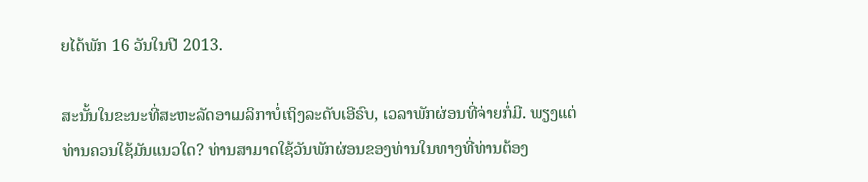ຍໄດ້ພັກ 16 ວັນໃນປີ 2013.

ສະນັ້ນໃນຂະນະທີ່ສະຫະລັດອາເມລິກາບໍ່ເຖິງລະດັບເອີຣົບ, ເວລາພັກຜ່ອນທີ່ຈ່າຍກໍ່ມີ. ພຽງແຕ່ທ່ານຄວນໃຊ້ມັນແນວໃດ? ທ່ານສາມາດໃຊ້ວັນພັກຜ່ອນຂອງທ່ານໃນທາງທີ່ທ່ານຕ້ອງ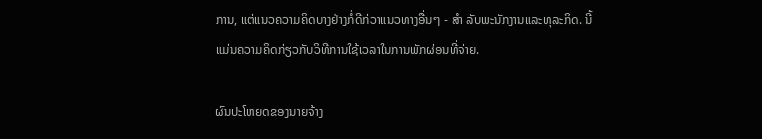ການ, ແຕ່ແນວຄວາມຄິດບາງຢ່າງກໍ່ດີກ່ວາແນວທາງອື່ນໆ - ສຳ ລັບພະນັກງານແລະທຸລະກິດ. ນີ້ແມ່ນຄວາມຄິດກ່ຽວກັບວິທີການໃຊ້ເວລາໃນການພັກຜ່ອນທີ່ຈ່າຍ.

ຜົນປະໂຫຍດຂອງນາຍຈ້າງ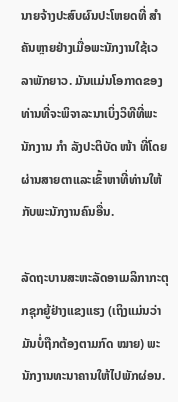ນາຍຈ້າງປະສົບຜົນປະໂຫຍດທີ່ ສຳ ຄັນຫຼາຍຢ່າງເມື່ອພະນັກງານໃຊ້ເວລາພັກຍາວ. ມັນແມ່ນໂອກາດຂອງທ່ານທີ່ຈະພິຈາລະນາເບິ່ງວິທີທີ່ພະນັກງານ ກຳ ລັງປະຕິບັດ ໜ້າ ທີ່ໂດຍຜ່ານສາຍຕາແລະເຂົ້າຫາທີ່ທ່ານໃຫ້ກັບພະນັກງານຄົນອື່ນ.

ລັດຖະບານສະຫະລັດອາເມລິກາກະຕຸກຊຸກຍູ້ຢ່າງແຂງແຮງ (ເຖິງແມ່ນວ່າມັນບໍ່ຖືກຕ້ອງຕາມກົດ ໝາຍ) ພະນັກງານທະນາຄານໃຫ້ໄປພັກຜ່ອນ.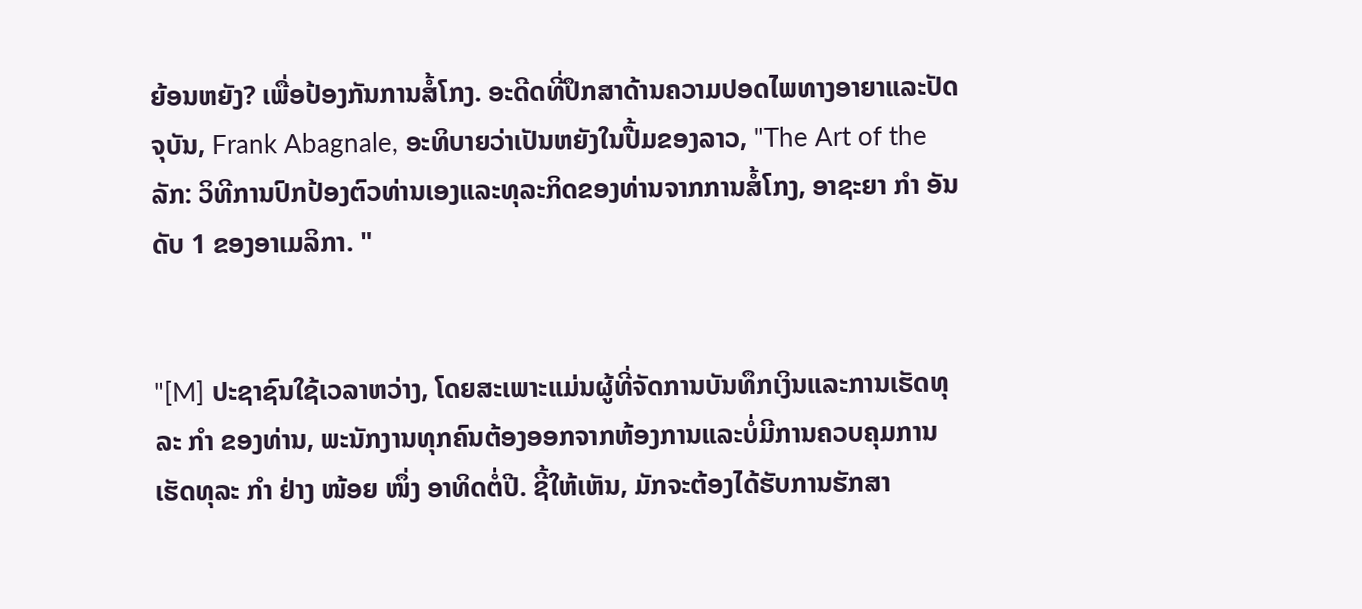ຍ້ອນຫຍັງ? ເພື່ອປ້ອງກັນການສໍ້ໂກງ. ອະດີດທີ່ປຶກສາດ້ານຄວາມປອດໄພທາງອາຍາແລະປັດຈຸບັນ, Frank Abagnale, ອະທິບາຍວ່າເປັນຫຍັງໃນປື້ມຂອງລາວ, "The Art of the ລັກ: ວິທີການປົກປ້ອງຕົວທ່ານເອງແລະທຸລະກິດຂອງທ່ານຈາກການສໍ້ໂກງ, ອາຊະຍາ ກຳ ອັນດັບ 1 ຂອງອາເມລິກາ. "


"[M] ປະຊາຊົນໃຊ້ເວລາຫວ່າງ, ໂດຍສະເພາະແມ່ນຜູ້ທີ່ຈັດການບັນທຶກເງິນແລະການເຮັດທຸລະ ກຳ ຂອງທ່ານ, ພະນັກງານທຸກຄົນຕ້ອງອອກຈາກຫ້ອງການແລະບໍ່ມີການຄວບຄຸມການເຮັດທຸລະ ກຳ ຢ່າງ ໜ້ອຍ ໜຶ່ງ ອາທິດຕໍ່ປີ. ຊີ້ໃຫ້ເຫັນ, ມັກຈະຕ້ອງໄດ້ຮັບການຮັກສາ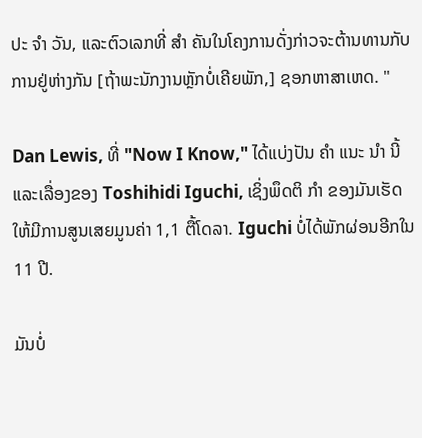ປະ ຈຳ ວັນ, ແລະຕົວເລກທີ່ ສຳ ຄັນໃນໂຄງການດັ່ງກ່າວຈະຕ້ານທານກັບການຢູ່ຫ່າງກັນ [ຖ້າພະນັກງານຫຼັກບໍ່ເຄີຍພັກ,] ຊອກຫາສາເຫດ. "

Dan Lewis, ທີ່ "Now I Know," ໄດ້ແບ່ງປັນ ຄຳ ແນະ ນຳ ນີ້ແລະເລື່ອງຂອງ Toshihidi Iguchi, ເຊິ່ງພຶດຕິ ກຳ ຂອງມັນເຮັດໃຫ້ມີການສູນເສຍມູນຄ່າ 1,1 ຕື້ໂດລາ. Iguchi ບໍ່ໄດ້ພັກຜ່ອນອີກໃນ 11 ປີ.

ມັນບໍ່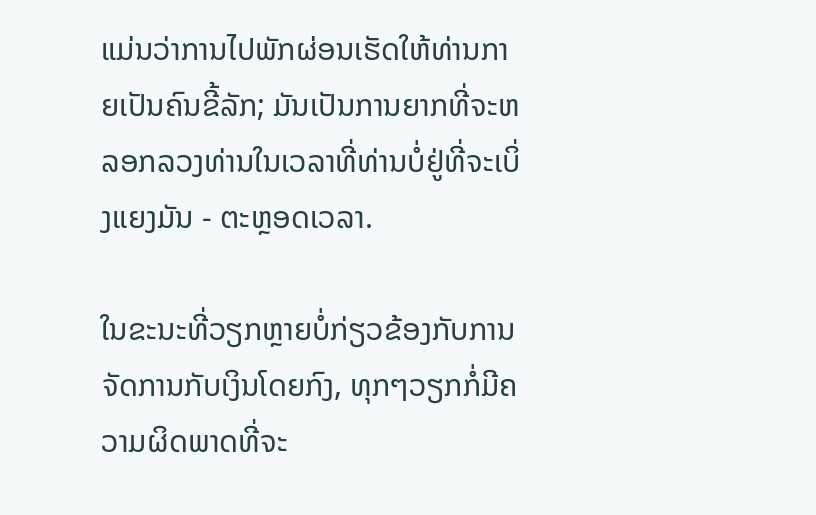ແມ່ນວ່າການໄປພັກຜ່ອນເຮັດໃຫ້ທ່ານກາຍເປັນຄົນຂີ້ລັກ; ມັນເປັນການຍາກທີ່ຈະຫລອກລວງທ່ານໃນເວລາທີ່ທ່ານບໍ່ຢູ່ທີ່ຈະເບິ່ງແຍງມັນ - ຕະຫຼອດເວລາ.

ໃນຂະນະທີ່ວຽກຫຼາຍບໍ່ກ່ຽວຂ້ອງກັບການຈັດການກັບເງິນໂດຍກົງ, ທຸກໆວຽກກໍ່ມີຄວາມຜິດພາດທີ່ຈະ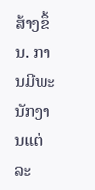ສ້າງຂຶ້ນ. ການມີພະນັກງານແຕ່ລະ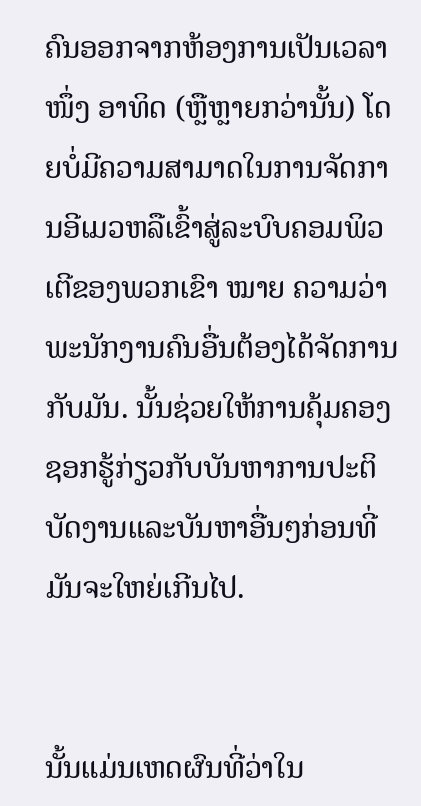ຄົນອອກຈາກຫ້ອງການເປັນເວລາ ໜຶ່ງ ອາທິດ (ຫຼືຫຼາຍກວ່ານັ້ນ) ໂດຍບໍ່ມີຄວາມສາມາດໃນການຈັດການອີເມວຫລືເຂົ້າສູ່ລະບົບຄອມພິວເຕີຂອງພວກເຂົາ ໝາຍ ຄວາມວ່າພະນັກງານຄົນອື່ນຕ້ອງໄດ້ຈັດການກັບມັນ. ນັ້ນຊ່ວຍໃຫ້ການຄຸ້ມຄອງຊອກຮູ້ກ່ຽວກັບບັນຫາການປະຕິບັດງານແລະບັນຫາອື່ນໆກ່ອນທີ່ມັນຈະໃຫຍ່ເກີນໄປ.


ນັ້ນແມ່ນເຫດຜົນທີ່ວ່າໃນ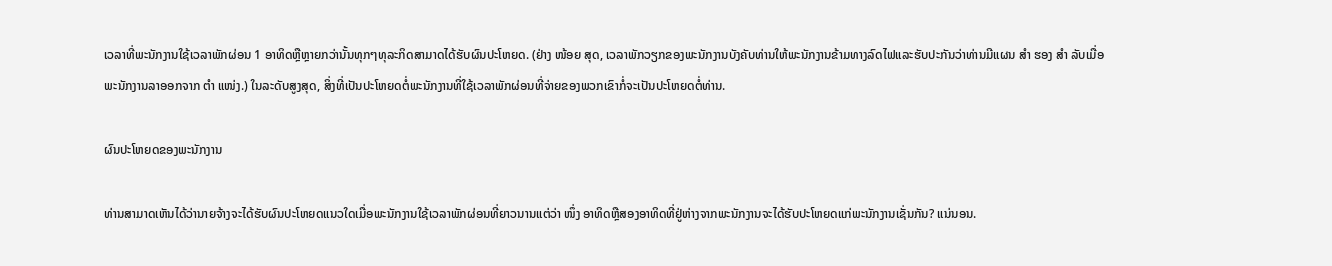ເວລາທີ່ພະນັກງານໃຊ້ເວລາພັກຜ່ອນ 1 ອາທິດຫຼືຫຼາຍກວ່ານັ້ນທຸກໆທຸລະກິດສາມາດໄດ້ຮັບຜົນປະໂຫຍດ. (ຢ່າງ ໜ້ອຍ ສຸດ, ເວລາພັກວຽກຂອງພະນັກງານບັງຄັບທ່ານໃຫ້ພະນັກງານຂ້າມທາງລົດໄຟແລະຮັບປະກັນວ່າທ່ານມີແຜນ ສຳ ຮອງ ສຳ ລັບເມື່ອພະນັກງານລາອອກຈາກ ຕຳ ແໜ່ງ.) ໃນລະດັບສູງສຸດ, ສິ່ງທີ່ເປັນປະໂຫຍດຕໍ່ພະນັກງານທີ່ໃຊ້ເວລາພັກຜ່ອນທີ່ຈ່າຍຂອງພວກເຂົາກໍ່ຈະເປັນປະໂຫຍດຕໍ່ທ່ານ.

ຜົນປະໂຫຍດຂອງພະນັກງານ

ທ່ານສາມາດເຫັນໄດ້ວ່ານາຍຈ້າງຈະໄດ້ຮັບຜົນປະໂຫຍດແນວໃດເມື່ອພະນັກງານໃຊ້ເວລາພັກຜ່ອນທີ່ຍາວນານແຕ່ວ່າ ໜຶ່ງ ອາທິດຫຼືສອງອາທິດທີ່ຢູ່ຫ່າງຈາກພະນັກງານຈະໄດ້ຮັບປະໂຫຍດແກ່ພະນັກງານເຊັ່ນກັນ? ແນ່ນອນ.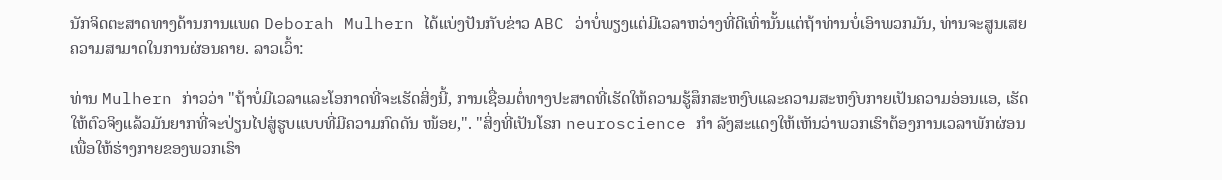ນັກຈິດຕະສາດທາງດ້ານການແພດ Deborah Mulhern ໄດ້ແບ່ງປັນກັບຂ່າວ ABC ວ່າບໍ່ພຽງແຕ່ມີເວລາຫວ່າງທີ່ດີເທົ່ານັ້ນແຕ່ຖ້າທ່ານບໍ່ເອົາພວກມັນ, ທ່ານຈະສູນເສຍຄວາມສາມາດໃນການຜ່ອນຄາຍ. ລາວເວົ້າ:

ທ່ານ Mulhern ກ່າວວ່າ "ຖ້າບໍ່ມີເວລາແລະໂອກາດທີ່ຈະເຮັດສິ່ງນີ້, ການເຊື່ອມຕໍ່ທາງປະສາດທີ່ເຮັດໃຫ້ຄວາມຮູ້ສຶກສະຫງົບແລະຄວາມສະຫງົບກາຍເປັນຄວາມອ່ອນແອ, ເຮັດໃຫ້ຕົວຈິງແລ້ວມັນຍາກທີ່ຈະປ່ຽນໄປສູ່ຮູບແບບທີ່ມີຄວາມກົດດັນ ໜ້ອຍ,". "ສິ່ງທີ່ເປັນໂຣກ neuroscience ກຳ ລັງສະແດງໃຫ້ເຫັນວ່າພວກເຮົາຕ້ອງການເວລາພັກຜ່ອນເພື່ອໃຫ້ຮ່າງກາຍຂອງພວກເຮົາ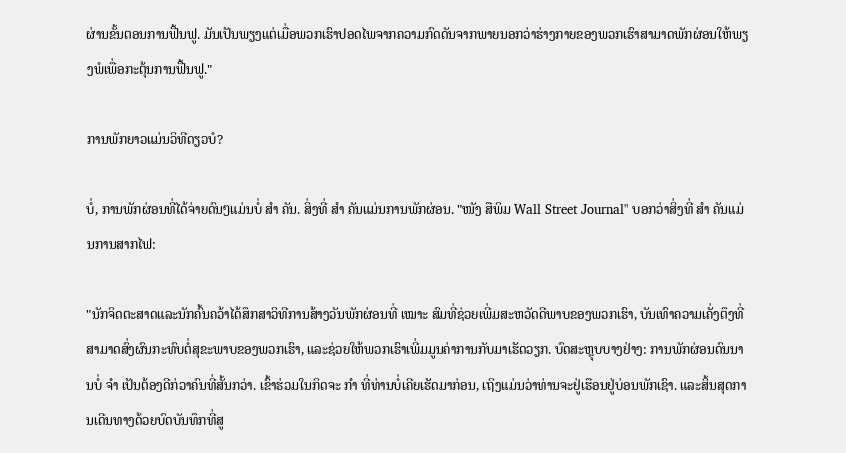ຜ່ານຂັ້ນຕອນການຟື້ນຟູ. ມັນເປັນພຽງແຕ່ເມື່ອພວກເຮົາປອດໄພຈາກຄວາມກົດດັນຈາກພາຍນອກວ່າຮ່າງກາຍຂອງພວກເຮົາສາມາດພັກຜ່ອນໃຫ້ພຽງພໍເພື່ອກະຕຸ້ນການຟື້ນຟູ."

ການພັກຍາວແມ່ນວິທີດຽວບໍ?

ບໍ່, ການພັກຜ່ອນທີ່ໄດ້ຈ່າຍດົນໆແມ່ນບໍ່ ສຳ ຄັນ. ສິ່ງທີ່ ສຳ ຄັນແມ່ນການພັກຜ່ອນ. "ໜັງ ສືພິມ Wall Street Journal" ບອກວ່າສິ່ງທີ່ ສຳ ຄັນແມ່ນການສາກໄຟ:

"ນັກຈິດຕະສາດແລະນັກຄົ້ນຄວ້າໄດ້ສຶກສາວິທີການສ້າງວັນພັກຜ່ອນທີ່ ເໝາະ ສົມທີ່ຊ່ວຍເພີ່ມສະຫວັດດີພາບຂອງພວກເຮົາ, ບັນເທົາຄວາມເຄັ່ງຕຶງທີ່ສາມາດສົ່ງຜົນກະທົບຕໍ່ສຸຂະພາບຂອງພວກເຮົາ, ແລະຊ່ວຍໃຫ້ພວກເຮົາເພີ່ມມູນຄ່າການກັບມາເຮັດວຽກ. ບົດສະຫຼຸບບາງຢ່າງ: ການພັກຜ່ອນດົນນານບໍ່ ຈຳ ເປັນຕ້ອງດີກ່ວາຄົນທີ່ສັ້ນກວ່າ. ເຂົ້າຮ່ວມໃນກິດຈະ ກຳ ທີ່ທ່ານບໍ່ເຄີຍເຮັດມາກ່ອນ, ເຖິງແມ່ນວ່າທ່ານຈະຢູ່ເຮືອນຢູ່ບ່ອນພັກເຊົາ. ແລະສິ້ນສຸດການເດີນທາງດ້ວຍບົດບັນທຶກທີ່ສູ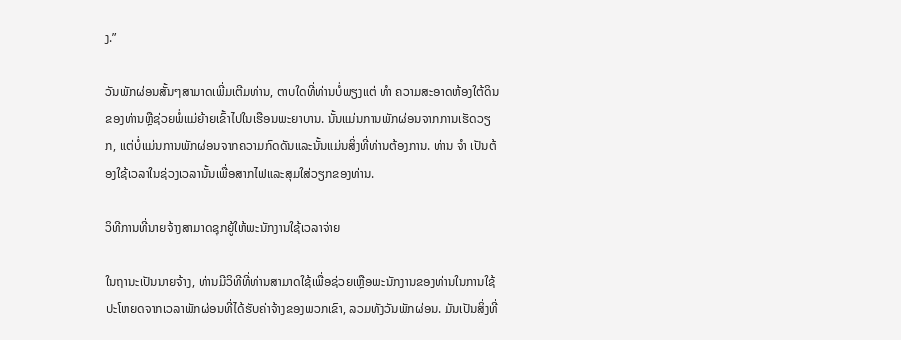ງ.”

ວັນພັກຜ່ອນສັ້ນໆສາມາດເພີ່ມເຕີມທ່ານ, ຕາບໃດທີ່ທ່ານບໍ່ພຽງແຕ່ ທຳ ຄວາມສະອາດຫ້ອງໃຕ້ດິນຂອງທ່ານຫຼືຊ່ວຍພໍ່ແມ່ຍ້າຍເຂົ້າໄປໃນເຮືອນພະຍາບານ. ນັ້ນແມ່ນການພັກຜ່ອນຈາກການເຮັດວຽກ, ແຕ່ບໍ່ແມ່ນການພັກຜ່ອນຈາກຄວາມກົດດັນແລະນັ້ນແມ່ນສິ່ງທີ່ທ່ານຕ້ອງການ. ທ່ານ ຈຳ ເປັນຕ້ອງໃຊ້ເວລາໃນຊ່ວງເວລານັ້ນເພື່ອສາກໄຟແລະສຸມໃສ່ວຽກຂອງທ່ານ.

ວິທີການທີ່ນາຍຈ້າງສາມາດຊຸກຍູ້ໃຫ້ພະນັກງານໃຊ້ເວລາຈ່າຍ

ໃນຖານະເປັນນາຍຈ້າງ, ທ່ານມີວິທີທີ່ທ່ານສາມາດໃຊ້ເພື່ອຊ່ວຍເຫຼືອພະນັກງານຂອງທ່ານໃນການໃຊ້ປະໂຫຍດຈາກເວລາພັກຜ່ອນທີ່ໄດ້ຮັບຄ່າຈ້າງຂອງພວກເຂົາ, ລວມທັງວັນພັກຜ່ອນ. ມັນເປັນສິ່ງທີ່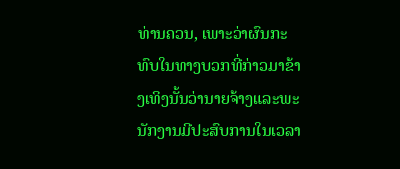ທ່ານຄວນ, ເພາະວ່າຜົນກະທົບໃນທາງບວກທີ່ກ່າວມາຂ້າງເທິງນັ້ນວ່ານາຍຈ້າງແລະພະນັກງານມີປະສົບການໃນເວລາ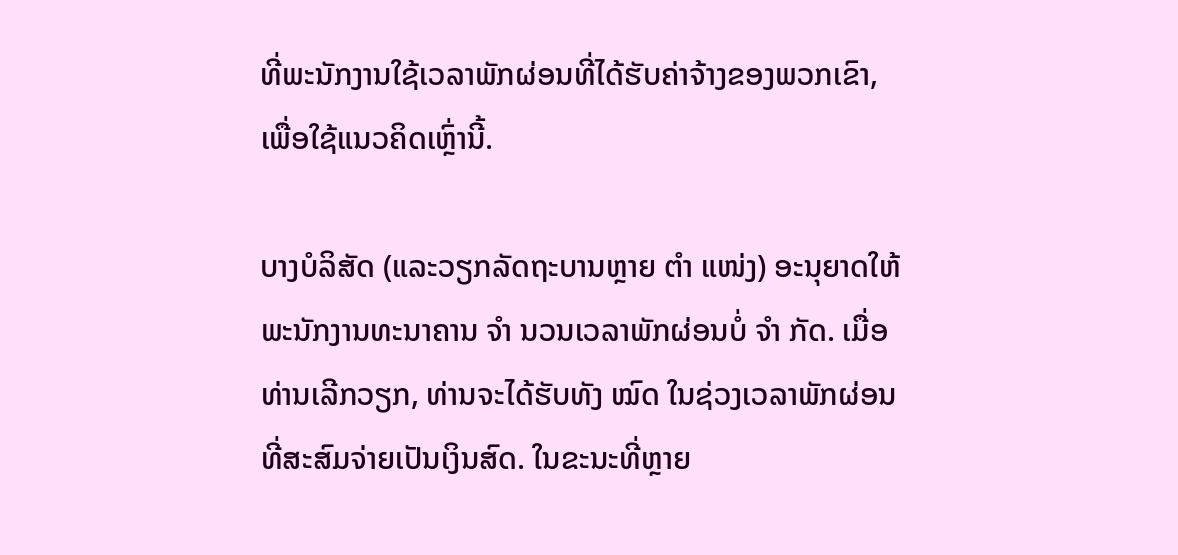ທີ່ພະນັກງານໃຊ້ເວລາພັກຜ່ອນທີ່ໄດ້ຮັບຄ່າຈ້າງຂອງພວກເຂົາ, ເພື່ອໃຊ້ແນວຄິດເຫຼົ່ານີ້.

ບາງບໍລິສັດ (ແລະວຽກລັດຖະບານຫຼາຍ ຕຳ ແໜ່ງ) ອະນຸຍາດໃຫ້ພະນັກງານທະນາຄານ ຈຳ ນວນເວລາພັກຜ່ອນບໍ່ ຈຳ ກັດ. ເມື່ອທ່ານເລີກວຽກ, ທ່ານຈະໄດ້ຮັບທັງ ໝົດ ໃນຊ່ວງເວລາພັກຜ່ອນທີ່ສະສົມຈ່າຍເປັນເງິນສົດ. ໃນຂະນະທີ່ຫຼາຍ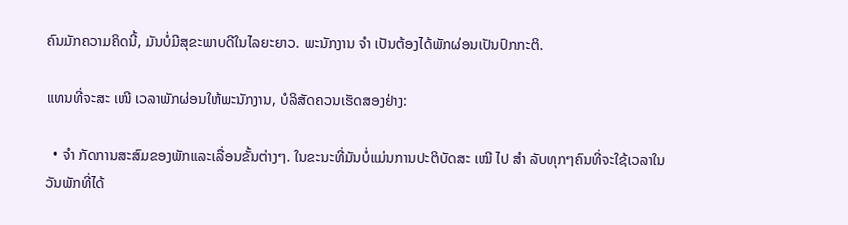ຄົນມັກຄວາມຄິດນີ້, ມັນບໍ່ມີສຸຂະພາບດີໃນໄລຍະຍາວ. ພະນັກງານ ຈຳ ເປັນຕ້ອງໄດ້ພັກຜ່ອນເປັນປົກກະຕິ.

ແທນທີ່ຈະສະ ເໜີ ເວລາພັກຜ່ອນໃຫ້ພະນັກງານ, ບໍລິສັດຄວນເຮັດສອງຢ່າງ:

  • ຈຳ ກັດການສະສົມຂອງພັກແລະເລື່ອນຂັ້ນຕ່າງໆ. ໃນຂະນະທີ່ມັນບໍ່ແມ່ນການປະຕິບັດສະ ເໝີ ໄປ ສຳ ລັບທຸກໆຄົນທີ່ຈະໃຊ້ເວລາໃນວັນພັກທີ່ໄດ້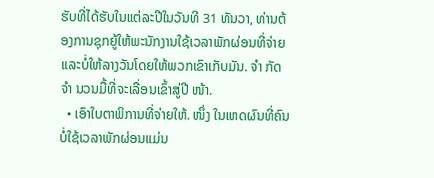ຮັບທີ່ໄດ້ຮັບໃນແຕ່ລະປີໃນວັນທີ 31 ທັນວາ, ທ່ານຕ້ອງການຊຸກຍູ້ໃຫ້ພະນັກງານໃຊ້ເວລາພັກຜ່ອນທີ່ຈ່າຍແລະບໍ່ໃຫ້ລາງວັນໂດຍໃຫ້ພວກເຂົາເກັບມັນ. ຈຳ ກັດ ຈຳ ນວນມື້ທີ່ຈະເລື່ອນເຂົ້າສູ່ປີ ໜ້າ.
  • ເອົາໃບຕາພິການທີ່ຈ່າຍໃຫ້. ໜຶ່ງ ໃນເຫດຜົນທີ່ຄົນບໍ່ໃຊ້ເວລາພັກຜ່ອນແມ່ນ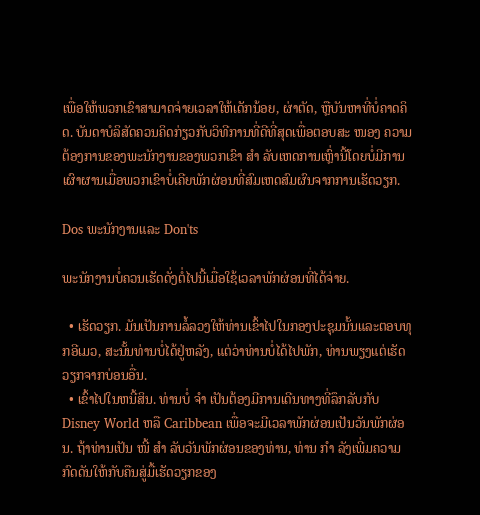ເພື່ອໃຫ້ພວກເຂົາສາມາດຈ່າຍເວລາໃຫ້ເດັກນ້ອຍ, ຜ່າຕັດ, ຫຼືບັນຫາທີ່ບໍ່ຄາດຄິດ. ບັນດາບໍລິສັດຄວນຄິດກ່ຽວກັບວິທີການທີ່ດີທີ່ສຸດເພື່ອຕອບສະ ໜອງ ຄວາມຕ້ອງການຂອງພະນັກງານຂອງພວກເຂົາ ສຳ ລັບເຫດການເຫຼົ່ານີ້ໂດຍບໍ່ມີການເຜົາຜານເມື່ອພວກເຂົາບໍ່ເຄີຍພັກຜ່ອນທີ່ສົມເຫດສົມຜົນຈາກການເຮັດວຽກ.

Dos ພະນັກງານແລະ Don'ts

ພະນັກງານບໍ່ຄວນເຮັດດັ່ງຕໍ່ໄປນີ້ເມື່ອໃຊ້ເວລາພັກຜ່ອນທີ່ໄດ້ຈ່າຍ.

  • ເຮັດວຽກ. ມັນເປັນການລໍ້ລວງໃຫ້ທ່ານເຂົ້າໄປໃນກອງປະຊຸມນັ້ນແລະຕອບທຸກອີເມວ, ສະນັ້ນທ່ານບໍ່ໄດ້ຢູ່ຫລັງ, ແຕ່ວ່າທ່ານບໍ່ໄດ້ໄປພັກ, ທ່ານພຽງແຕ່ເຮັດວຽກຈາກບ່ອນອື່ນ.
  • ເຂົ້າໄປໃນຫນີ້ສິນ. ທ່ານບໍ່ ຈຳ ເປັນຕ້ອງມີການເດີນທາງທີ່ລຶກລັບກັບ Disney World ຫລື Caribbean ເພື່ອຈະມີເວລາພັກຜ່ອນເປັນວັນພັກຜ່ອນ. ຖ້າທ່ານເປັນ ໜີ້ ສຳ ລັບວັນພັກຜ່ອນຂອງທ່ານ, ທ່ານ ກຳ ລັງເພີ່ມຄວາມກົດດັນໃຫ້ກັບຄືນສູ່ມື້ເຮັດວຽກຂອງ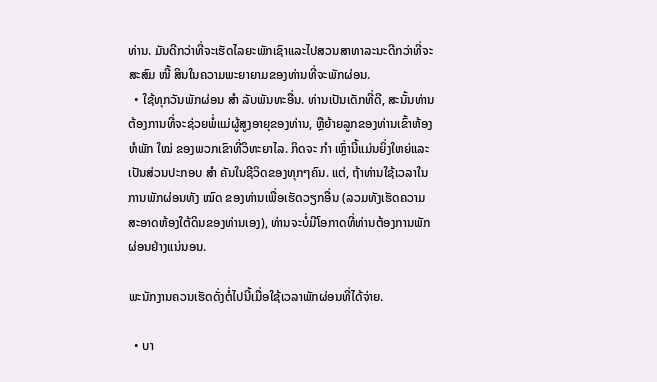ທ່ານ. ມັນດີກວ່າທີ່ຈະເຮັດໄລຍະພັກເຊົາແລະໄປສວນສາທາລະນະດີກວ່າທີ່ຈະສະສົມ ໜີ້ ສິນໃນຄວາມພະຍາຍາມຂອງທ່ານທີ່ຈະພັກຜ່ອນ.
  • ໃຊ້ທຸກວັນພັກຜ່ອນ ສຳ ລັບພັນທະອື່ນ. ທ່ານເປັນເດັກທີ່ດີ, ສະນັ້ນທ່ານຕ້ອງການທີ່ຈະຊ່ວຍພໍ່ແມ່ຜູ້ສູງອາຍຸຂອງທ່ານ, ຫຼືຍ້າຍລູກຂອງທ່ານເຂົ້າຫ້ອງຫໍພັກ ໃໝ່ ຂອງພວກເຂົາທີ່ວິທະຍາໄລ. ກິດຈະ ກຳ ເຫຼົ່ານີ້ແມ່ນຍິ່ງໃຫຍ່ແລະເປັນສ່ວນປະກອບ ສຳ ຄັນໃນຊີວິດຂອງທຸກໆຄົນ. ແຕ່, ຖ້າທ່ານໃຊ້ເວລາໃນການພັກຜ່ອນທັງ ໝົດ ຂອງທ່ານເພື່ອເຮັດວຽກອື່ນ (ລວມທັງເຮັດຄວາມສະອາດຫ້ອງໃຕ້ດິນຂອງທ່ານເອງ), ທ່ານຈະບໍ່ມີໂອກາດທີ່ທ່ານຕ້ອງການພັກຜ່ອນຢ່າງແນ່ນອນ.

ພະນັກງານຄວນເຮັດດັ່ງຕໍ່ໄປນີ້ເມື່ອໃຊ້ເວລາພັກຜ່ອນທີ່ໄດ້ຈ່າຍ.

  • ບາ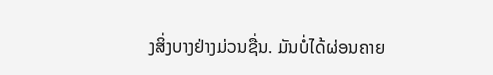ງສິ່ງບາງຢ່າງມ່ວນຊື່ນ. ມັນບໍ່ໄດ້ຜ່ອນຄາຍ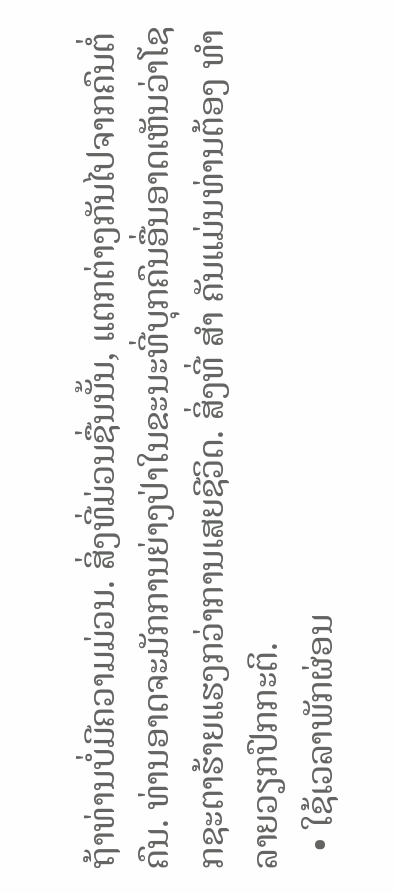ຖ້າທ່ານບໍ່ມີຄວາມມ່ວນ. ສິ່ງທີ່ມ່ວນຊື່ນນັ້ນ, ແຕກຕ່າງກັນໄປຈາກຄົນຕໍ່ຄົນ. ທ່ານອາດຈະມັກການຍ່າງປ່າໃນຂະນະທີ່ບຸກຄົນອື່ນອາດເຫັນວ່າໂຊກຊະຕາຮ້າຍແຮງກວ່າການເສຍຊີວິດ. ສິ່ງທີ່ ສຳ ຄັນແມ່ນທ່ານຕ້ອງ ທຳ ລາຍວຽກປົກກະຕິ.
  • ໃຊ້ເວລາພັກຜ່ອນ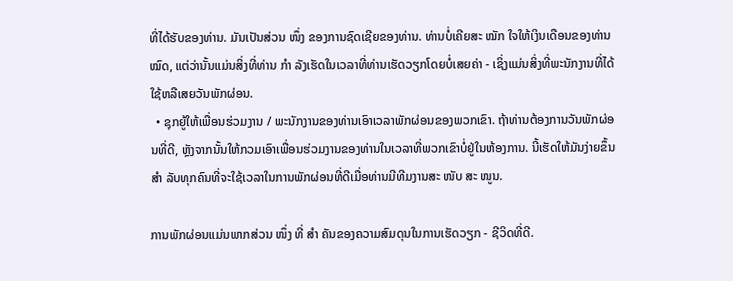ທີ່ໄດ້ຮັບຂອງທ່ານ. ມັນເປັນສ່ວນ ໜຶ່ງ ຂອງການຊົດເຊີຍຂອງທ່ານ. ທ່ານບໍ່ເຄີຍສະ ໝັກ ໃຈໃຫ້ເງິນເດືອນຂອງທ່ານ ໝົດ, ແຕ່ວ່ານັ້ນແມ່ນສິ່ງທີ່ທ່ານ ກຳ ລັງເຮັດໃນເວລາທີ່ທ່ານເຮັດວຽກໂດຍບໍ່ເສຍຄ່າ - ເຊິ່ງແມ່ນສິ່ງທີ່ພະນັກງານທີ່ໄດ້ໃຊ້ຫລືເສຍວັນພັກຜ່ອນ.
  • ຊຸກຍູ້ໃຫ້ເພື່ອນຮ່ວມງານ / ພະນັກງານຂອງທ່ານເອົາເວລາພັກຜ່ອນຂອງພວກເຂົາ. ຖ້າທ່ານຕ້ອງການວັນພັກຜ່ອນທີ່ດີ, ຫຼັງຈາກນັ້ນໃຫ້ກວມເອົາເພື່ອນຮ່ວມງານຂອງທ່ານໃນເວລາທີ່ພວກເຂົາບໍ່ຢູ່ໃນຫ້ອງການ. ນີ້ເຮັດໃຫ້ມັນງ່າຍຂຶ້ນ ສຳ ລັບທຸກຄົນທີ່ຈະໃຊ້ເວລາໃນການພັກຜ່ອນທີ່ດີເມື່ອທ່ານມີທີມງານສະ ໜັບ ສະ ໜູນ.

ການພັກຜ່ອນແມ່ນພາກສ່ວນ ໜຶ່ງ ທີ່ ສຳ ຄັນຂອງຄວາມສົມດຸນໃນການເຮັດວຽກ - ຊີວິດທີ່ດີ.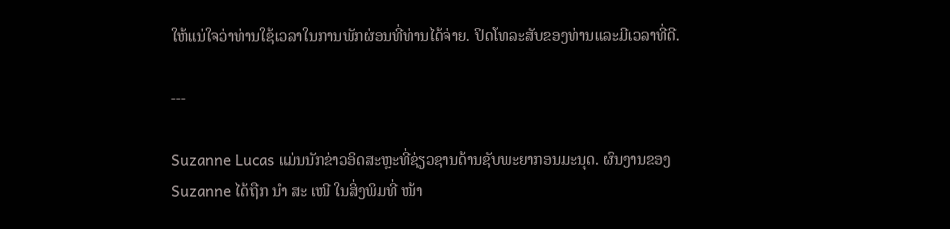ໃຫ້ແນ່ໃຈວ່າທ່ານໃຊ້ເວລາໃນການພັກຜ່ອນທີ່ທ່ານໄດ້ຈ່າຍ. ປິດໂທລະສັບຂອງທ່ານແລະມີເວລາທີ່ດີ.

---

Suzanne Lucas ແມ່ນນັກຂ່າວອິດສະຫຼະທີ່ຊ່ຽວຊານດ້ານຊັບພະຍາກອນມະນຸດ. ຜົນງານຂອງ Suzanne ໄດ້ຖືກ ນຳ ສະ ເໜີ ໃນສິ່ງພິມທີ່ ໜ້າ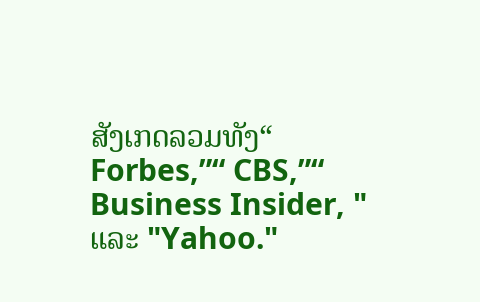ສັງເກດລວມທັງ“ Forbes,”“ CBS,”“ Business Insider, " ແລະ "Yahoo."